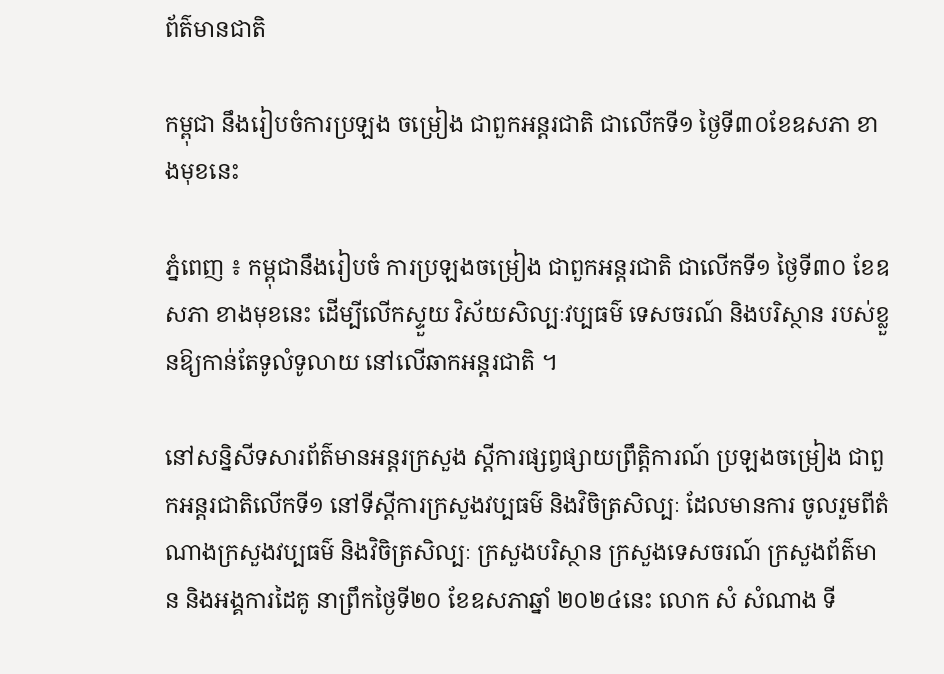ព័ត៌មានជាតិ

កម្ពុជា នឹងរៀបចំការប្រឡង ចម្រៀង ជាពួកអន្តរជាតិ ជាលើកទី១ ថ្ងៃទី៣០ខែឧសភា ខាងមុខនេះ

ភ្នំពេញ ៖ កម្ពុជានឹងរៀបចំ ការប្រឡងចម្រៀង ជាពួកអន្តរជាតិ ជាលើកទី១ ថ្ងៃទី៣០ ខែឧសភា ខាងមុខនេះ ដើម្បីលើកស្ទួយ វិស័យសិល្បៈវប្បធម៌ ទេសចរណ៍ និងបរិស្ថាន របស់ខ្លួនឱ្យកាន់តែទូលំទូលាយ នៅលើឆាកអន្តរជាតិ ។

នៅសន្និសីទសារព័ត៌មានអន្តរក្រសួង ស្តីការផ្សព្វផ្សាយព្រឹត្តិការណ៍ ប្រឡងចម្រៀង ជាពួកអន្តរជាតិលើកទី១ នៅទីស្តីការក្រសួងវប្បធម៌ និងវិចិត្រសិល្បៈ ដែលមានការ ចូលរួមពីតំណាងក្រសួងវប្បធម៌ និងវិចិត្រសិល្បៈ ក្រសួងបរិស្ថាន ក្រសួងទេសចរណ៍ ក្រសួងព័ត៌មាន និងអង្គការដៃគូ នាព្រឹកថ្ងៃទី២០ ខែឧសភាឆ្នាំ ២០២៤នេះ លោក សំ សំណាង ទី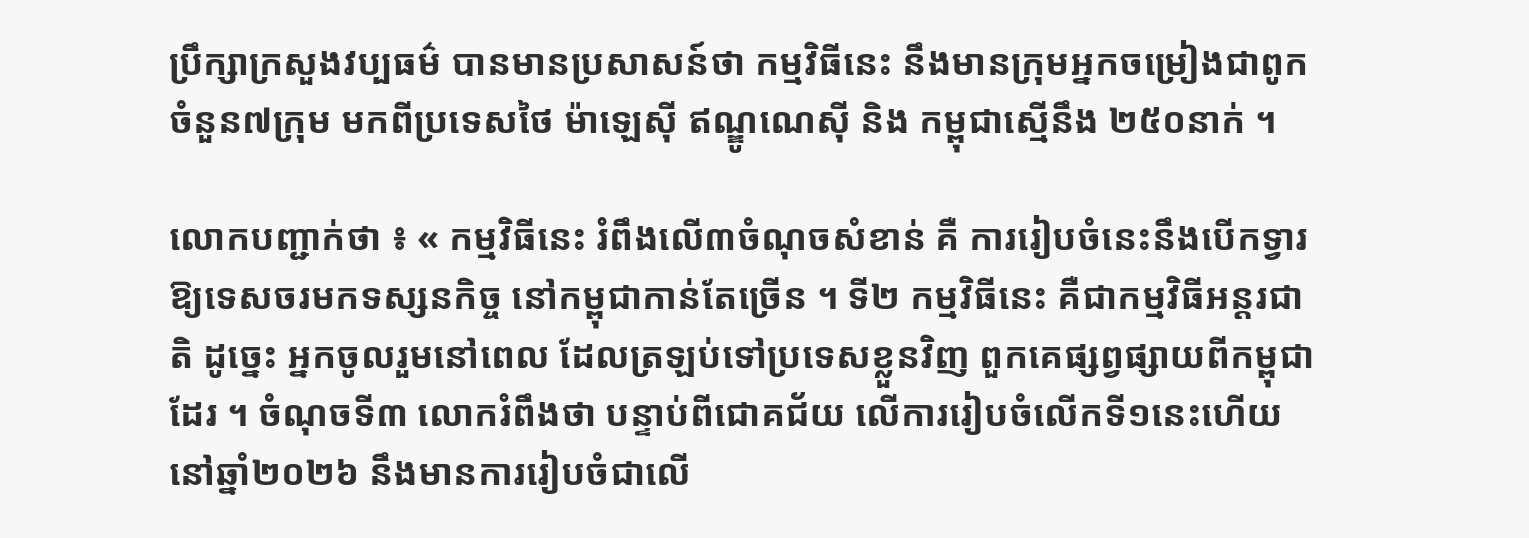ប្រឹក្សាក្រសួងវប្បធម៌ បានមានប្រសាសន៍ថា កម្មវិធីនេះ នឹងមានក្រុមអ្នកចម្រៀងជាពូក ចំនួន៧ក្រុម មកពីប្រទេសថៃ ម៉ាឡេស៊ី ឥណ្ឌូណេស៊ី និង កម្ពុជាស្មើនឹង ២៥០នាក់ ។

លោកបញ្ជាក់ថា ៖ « កម្មវិធីនេះ រំពឹងលើ៣ចំណុចសំខាន់ គឺ ការរៀបចំនេះនឹងបើកទ្វារ ឱ្យទេសចរមកទស្សនកិច្ច នៅកម្ពុជាកាន់តែច្រើន ។ ទី២ កម្មវិធីនេះ គឺជាកម្មវិធីអន្តរជាតិ ដូច្នេះ អ្នកចូលរួមនៅពេល ដែលត្រឡប់ទៅប្រទេសខ្លួនវិញ ពួកគេផ្សព្វផ្សាយពីកម្ពុជាដែរ ។ ចំណុចទី៣ លោករំពឹងថា បន្ទាប់ពីជោគជ័យ លើការរៀបចំលើកទី១នេះហើយ នៅឆ្នាំ២០២៦ នឹងមានការរៀបចំជាលើ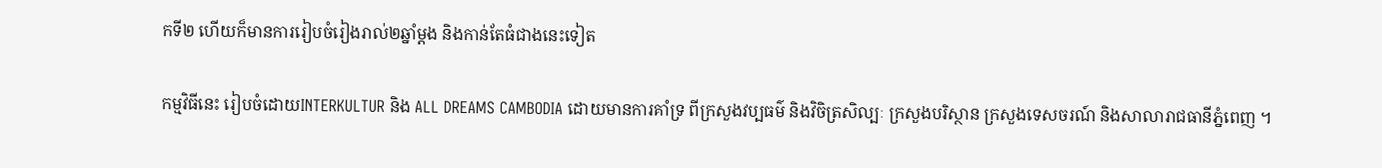កទី២ ហើយក៏មានការរៀបចំរៀងរាល់២ឆ្នាំម្តង និងកាន់តែធំជាងនេះទៀត

កម្មវិធីនេះ រៀបចំដោយINTERKULTUR និង ALL DREAMS CAMBODIA ដោយមានការគាំទ្រ ពីក្រសួងវប្បធម៌ និងវិចិត្រសិល្បៈ ក្រសួងបរិស្ថាន ក្រសួងទេសចរណ៍ និងសាលារាជធានីភ្នំពេញ ។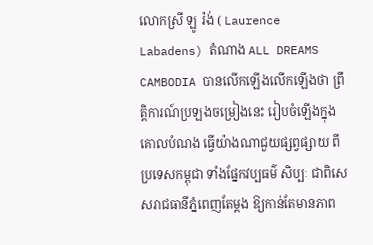លោកស្រី ឡូ រ៉ង់ ( Laurence Labadens) តំណាង ALL DREAMS CAMBODIA បានលើកឡើងលើកឡើងថា ព្រឹត្តិការណ៍ប្រឡងចម្រៀងនេះ រៀបចំឡើងក្នុងគោលបំណង ធ្វើយ៉ាងណាជួយផ្សព្វផ្សាយ ពីប្រទេសកម្ពុជា ទាំងផ្នែកវប្បធម៌ សិប្បៈ ជាពិសេសរាជធានីភ្នំពេញតែម្តង ឱ្យកាន់តែមានភាព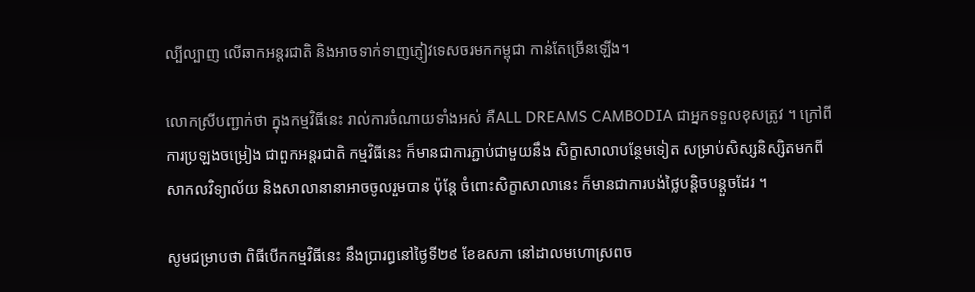ល្បីល្បាញ លើឆាកអន្តរជាតិ និងអាចទាក់ទាញភ្ញៀវទេសចរមកកម្ពុជា កាន់តែច្រើនឡើង។

លោកស្រីបញ្ជាក់ថា ក្នុងកម្មវិធីនេះ រាល់ការចំណាយទាំងអស់ គឺALL DREAMS CAMBODIA ជាអ្នកទទួលខុសត្រូវ ។ ក្រៅពីការប្រឡងចម្រៀង ជាពួកអន្តរជាតិ កម្មវិធីនេះ ក៏មានជាការភ្ជាប់ជាមួយនឹង សិក្ខាសាលាបន្ថែមទៀត សម្រាប់សិស្សនិស្សិតមកពីសាកលវិទ្យាល័យ និងសាលានានាអាចចូលរួមបាន ប៉ុន្តែ ចំពោះសិក្ខាសាលានេះ ក៏មានជាការបង់ថ្លៃបន្តិចបន្តួចដែរ ។

សូមជម្រាបថា ពិធីបើកកម្មវិធីនេះ នឹងប្រារព្ធនៅថ្ងៃទី២៩ ខែឧសភា នៅដាលមហោស្រពច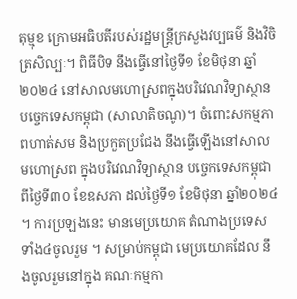តុម្មុខ ក្រោមអធិបតីរបស់រដ្ឋមន្ត្រីក្រសួងវប្បធម៌ និងវិចិត្រសិល្បៈ។ ពិធីបិទ នឹងធ្វើនៅថ្ងៃទី១ ខែមិថុនា ឆ្នាំ២០២៤ នៅសាលមហោស្រពក្នុងបរិវេណវិទ្យាស្ថានបច្ចេកទេសកម្ពុជា (សាលាតិចណូ)។ ចំពោះសកម្មភាពហាត់សម និងប្រកួតប្រជែង នឹងធ្វើឡើងនៅសាលមហោស្រព ក្នុងបរិវេណវិទ្យាស្ថាន បច្ចេកទេសកម្ពុជា ពីថ្ងៃទី៣០ ខែឧសភា ដល់ថ្ងៃទី១ ខែមិថុនា ឆ្នាំ២០២៤ ។ ការប្រឡងនេះ មានមេប្រយោគ តំណាងប្រទេសទាំង៤ចូលរួម ។ សម្រាប់កម្ពុជា មេប្រយោគដែល នឹងចូលរួមនៅក្នុង គណៈកម្មកា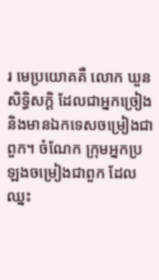រ មេប្រយោគគឺ លោក ឃួន សិទ្ធិសក្តិ ដែលជាអ្នកច្រៀង និងមានឯកទេសចម្រៀងជាពួក។ ចំណែក ក្រុមអ្នកប្រឡងចម្រៀងជាពួក ដែលឈ្នះ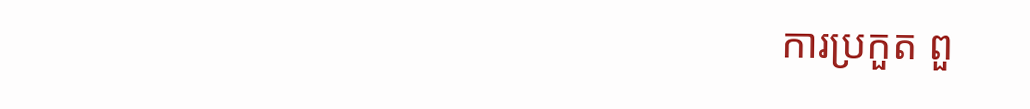ការប្រកួត ពួ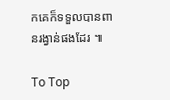កគេក៏ទទួលបានពានរង្វាន់ផងដែរ ៕

To Top